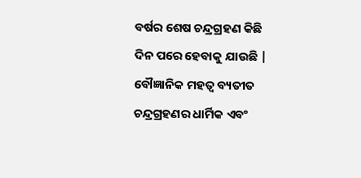ବର୍ଷର ଶେଷ ଚନ୍ଦ୍ରଗ୍ରହଣ କିଛି ଦିନ ପରେ ହେବାକୁ ଯାଉଛି | ବୌଜ୍ଞାନିକ ମହତ୍ୱ ବ୍ୟତୀତ ଚନ୍ଦ୍ରଗ୍ରହଣର ଧାର୍ମିକ ଏବଂ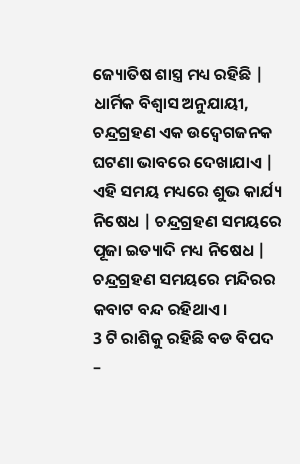ଜ୍ୟୋତିଷ ଶାସ୍ତ୍ର ମଧ୍ୟ ରହିଛି | ଧାର୍ମିକ ବିଶ୍ୱାସ ଅନୁଯାୟୀ, ଚନ୍ଦ୍ରଗ୍ରହଣ ଏକ ଉଦ୍ବେଗଜନକ ଘଟଣା ଭାବରେ ଦେଖାଯାଏ | ଏହି ସମୟ ମଧ୍ୟରେ ଶୁଭ କାର୍ଯ୍ୟ ନିଷେଧ | ଚନ୍ଦ୍ରଗ୍ରହଣ ସମୟରେ ପୂଜା ଇତ୍ୟାଦି ମଧ୍ୟ ନିଷେଧ | ଚନ୍ଦ୍ରଗ୍ରହଣ ସମୟରେ ମନ୍ଦିରର କବାଟ ବନ୍ଦ ରହିଥାଏ।
3 ଟି ରାଶିକୁ ରହିଛି ବଡ ବିପଦ –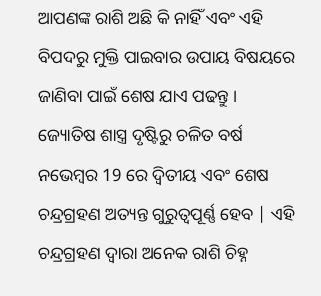ଆପଣଙ୍କ ରାଶି ଅଛି କି ନାହିଁ ଏବଂ ଏହି ବିପଦରୁ ମୁକ୍ତି ପାଇବାର ଉପାୟ ବିଷୟରେ ଜାଣିବା ପାଇଁ ଶେଷ ଯାଏ ପଢନ୍ତୁ ।
ଜ୍ୟୋତିଷ ଶାସ୍ତ୍ର ଦୃଷ୍ଟିରୁ ଚଳିତ ବର୍ଷ ନଭେମ୍ବର 19 ରେ ଦ୍ୱିତୀୟ ଏବଂ ଶେଷ ଚନ୍ଦ୍ରଗ୍ରହଣ ଅତ୍ୟନ୍ତ ଗୁରୁତ୍ୱପୂର୍ଣ୍ଣ ହେବ | ଏହି ଚନ୍ଦ୍ରଗ୍ରହଣ ଦ୍ୱାରା ଅନେକ ରାଶି ଚିହ୍ନ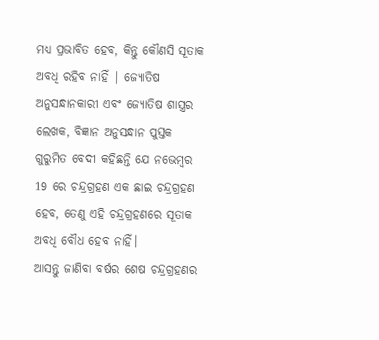ମଧ୍ୟ ପ୍ରଭାବିତ ହେବ, କିନ୍ତୁ କୌଣସି ସୂତାକ ଅବଧି ରହିବ ନାହିଁ | ଜ୍ୟୋତିଷ ଅନୁସନ୍ଧାନକାରୀ ଏବଂ ଜ୍ୟୋତିଷ ଶାସ୍ତ୍ରର ଲେଖକ, ବିଜ୍ଞାନ ଅନୁସନ୍ଧାନ ପୁସ୍ତକ ଗୁରୁମିତ ବେଦୀ କହିଛନ୍ତି ଯେ ନଭେମ୍ବର 19 ରେ ଚନ୍ଦ୍ରଗ୍ରହଣ ଏକ ଛାଇ ଚନ୍ଦ୍ରଗ୍ରହଣ ହେବ, ତେଣୁ ଏହି ଚନ୍ଦ୍ରଗ୍ରହଣରେ ସୂତାକ ଅବଧି ବୌଧ ହେବ ନାହିଁ।
ଆସନ୍ତୁ ଜାଣିବା ବର୍ଷର ଶେଷ ଚନ୍ଦ୍ରଗ୍ରହଣର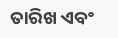ତାରିଖ ଏବଂ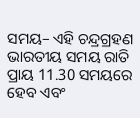ସମୟ– ଏହି ଚନ୍ଦ୍ରଗ୍ରହଣ ଭାରତୀୟ ସମୟ ରାତି ପ୍ରାୟ 11.30 ସମୟରେ ହେବ ଏବଂ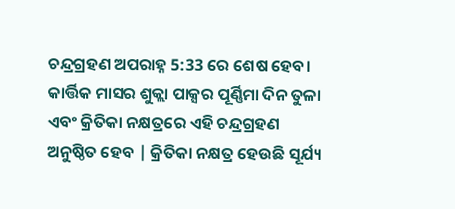ଚନ୍ଦ୍ରଗ୍ରହଣ ଅପରାହ୍ନ 5:33 ରେ ଶେଷ ହେବ। କାର୍ତ୍ତିକ ମାସର ଶୁକ୍ଲା ପାକ୍ସର ପୂର୍ଣ୍ଣିମା ଦିନ ତୁଳା ଏବଂ କ୍ରିତିକା ନକ୍ଷତ୍ରରେ ଏହି ଚନ୍ଦ୍ରଗ୍ରହଣ ଅନୁଷ୍ଠିତ ହେବ | କ୍ରିତିକା ନକ୍ଷତ୍ର ହେଉଛି ସୂର୍ଯ୍ୟ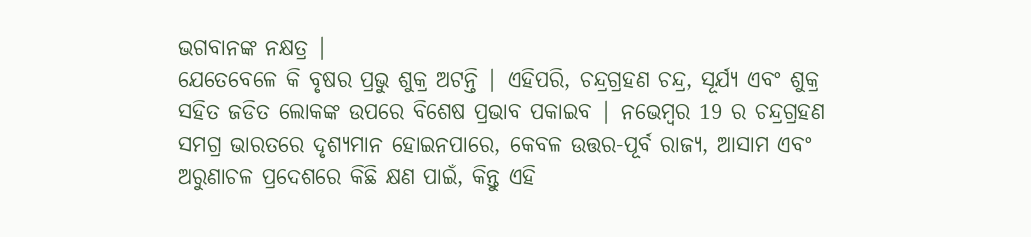ଭଗବାନଙ୍କ ନକ୍ଷତ୍ର |
ଯେତେବେଳେ କି ବୃଷର ପ୍ରଭୁ ଶୁକ୍ର ଅଟନ୍ତି | ଏହିପରି, ଚନ୍ଦ୍ରଗ୍ରହଣ ଚନ୍ଦ୍ର, ସୂର୍ଯ୍ୟ ଏବଂ ଶୁକ୍ର ସହିତ ଜଡିତ ଲୋକଙ୍କ ଉପରେ ବିଶେଷ ପ୍ରଭାବ ପକାଇବ | ନଭେମ୍ବର 19 ର ଚନ୍ଦ୍ରଗ୍ରହଣ ସମଗ୍ର ଭାରତରେ ଦୃଶ୍ୟମାନ ହୋଇନପାରେ, କେବଳ ଉତ୍ତର-ପୂର୍ବ ରାଜ୍ୟ, ଆସାମ ଏବଂ ଅରୁଣାଚଳ ପ୍ରଦେଶରେ କିଛି କ୍ଷଣ ପାଇଁ, କିନ୍ତୁ ଏହି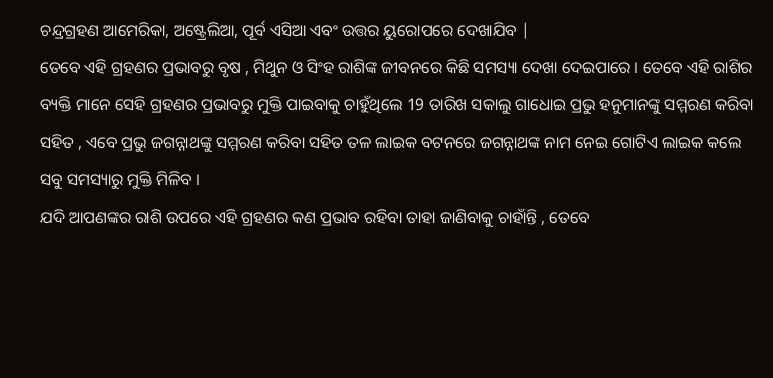ଚନ୍ଦ୍ରଗ୍ରହଣ ଆମେରିକା, ଅଷ୍ଟ୍ରେଲିଆ, ପୂର୍ବ ଏସିଆ ଏବଂ ଉତ୍ତର ୟୁରୋପରେ ଦେଖାଯିବ |
ତେବେ ଏହି ଗ୍ରହଣର ପ୍ରଭାବରୁ ବୃଷ , ମିଥୁନ ଓ ସିଂହ ରାଶିଙ୍କ ଜୀବନରେ କିଛି ସମସ୍ୟା ଦେଖା ଦେଇପାରେ । ତେବେ ଏହି ରାଶିର ବ୍ୟକ୍ତି ମାନେ ସେହି ଗ୍ରହଣର ପ୍ରଭାବରୁ ମୁକ୍ତି ପାଇବାକୁ ଚାହୁଁଥିଲେ 19 ତାରିଖ ସକାଲୁ ଗାଧୋଇ ପ୍ରଭୁ ହନୁମାନଙ୍କୁ ସମ୍ମରଣ କରିବା ସହିତ , ଏବେ ପ୍ରଭୁ ଜଗନ୍ନାଥଙ୍କୁ ସମ୍ମରଣ କରିବା ସହିତ ତଳ ଲାଇକ ବଟନରେ ଜଗନ୍ନାଥଙ୍କ ନାମ ନେଇ ଗୋଟିଏ ଲାଇକ କଲେ ସବୁ ସମସ୍ୟାରୁ ମୁକ୍ତି ମିଳିବ ।
ଯଦି ଆପଣଙ୍କର ରାଶି ଉପରେ ଏହି ଗ୍ରହଣର କଣ ପ୍ରଭାବ ରହିବା ତାହା ଜାଣିବାକୁ ଚାହାଁନ୍ତି , ତେବେ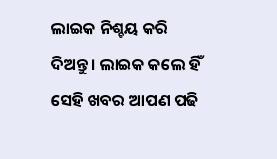ଲାଇକ ନିଶ୍ଚୟ କରି ଦିଅନ୍ତୁ । ଲାଇକ କଲେ ହିଁ ସେହି ଖବର ଆପଣ ପଢି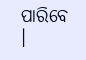ପାରିବେ ।